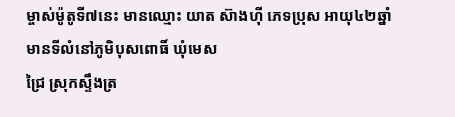ម្ចាស់ម៉ូតូទី៧នេះ មានឈ្មោះ យាត ស៊ាងហ៊ី ភេទប្រុស អាយុ៤២ឆ្នាំ មានទីលំនៅភូមិបុសពោធិ៍ ឃុំមេស
ជ្រៃ ស្រុកស្ទឹងត្រ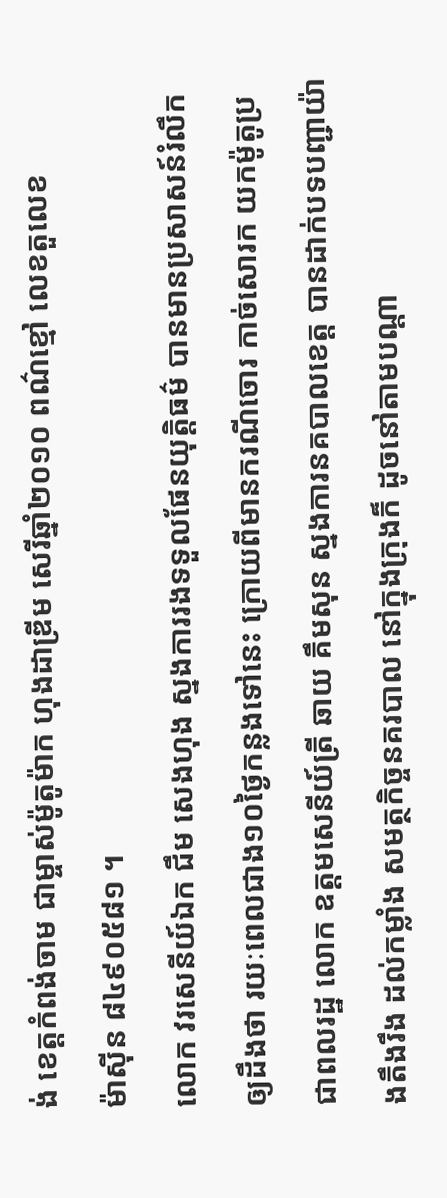ង់ ខេត្តកំពង់ចាម ជាម្ចាស់ម៉ូតូម៉ាក ហុងដាឌ្រីម សេរីឆ្នាំ២០១០ ពណ៌ខ្មៅ លេខតួលេខ
ម៉ាស៊ីន ៨៤៩០៥៨១ ។
លោក វរសេនីយ៍ឯក ជឹម សេងហុង ស្នងការរងទទួលផែនយុត្តិធម៌ បានមានប្រសាសន៍រំលឹកឲ្យដឹងថា រយៈពេលជាង១០ថ្ងៃកន្លងទៅនេះ ក្រោយពីមានករណីចោរ កាច់សោរក យកម៉ូតូប្រជាពលរដ្ឋ លោក ឧត្តមសេនីយ៍ត្រី ឆាយ គឹមសុន ស្នងការនគបាលខេត្ត បានដាក់បទបញ្ជាយ៉ាងតឹងរឹង ដល់កម្លាំង សមត្ថកិច្ចនគរបាល នៅក្នុងក្រុងក៏ ដូចនៅតាមបណ្តា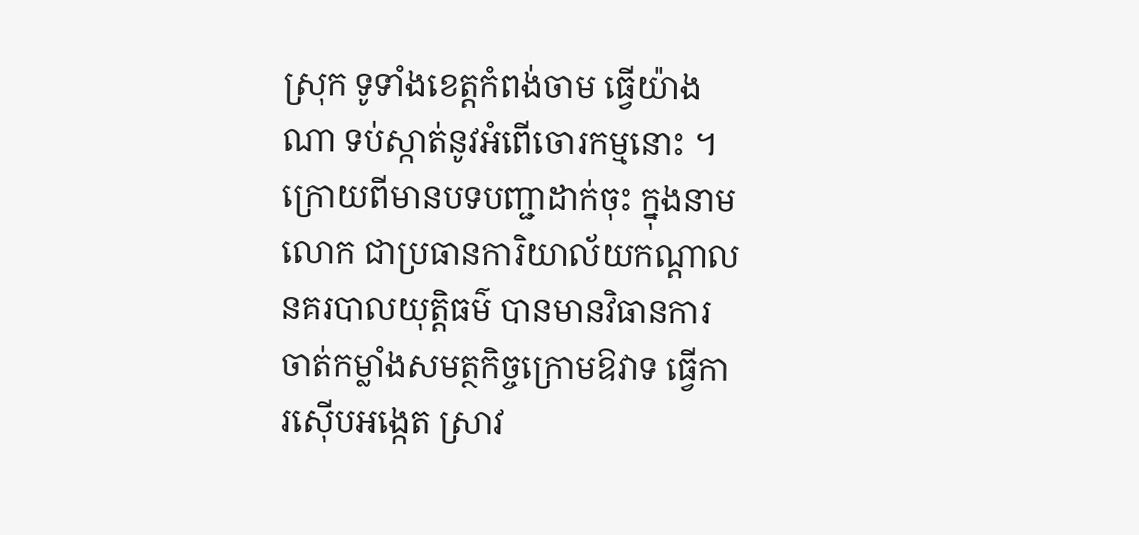ស្រុក ទូទាំងខេត្តកំពង់ចាម ធ្វើយ៉ាងណា ទប់ស្កាត់នូវអំពើចោរកម្មនោះ ។
ក្រោយពីមានបទបញ្ជាដាក់ចុះ ក្នុងនាម លោក ជាប្រធានការិយាល័យកណ្តាលនគរបាលយុត្តិធម៌ បានមានវិធានការ ចាត់កម្លាំងសមត្ថកិច្ចក្រោមឱវាទ ធ្វើការស៊ើបអង្កេត ស្រាវ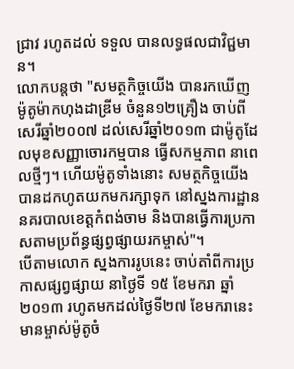ជ្រាវ រហូតដល់ ទទួល បានលទ្ធផលជាវិជ្ជមាន។
លោកបន្តថា "សមត្ថកិច្ចយើង បានរកឃើញម៉ូតូម៉ាកហុងដាឌ្រីម ចំនួន១២គ្រឿង ចាប់ពី សេរីឆ្នាំ២០០៧ ដល់សេរីឆ្នាំ២០១៣ ជាម៉ូតូដែលមុខសញ្ញាចោរកម្មបាន ធ្វើសកម្មភាព នាពេលថ្មីៗ។ ហើយម៉ូតូទាំងនោះ សមត្ថកិច្ចយើង បានដកហូតយកមករក្សាទុក នៅស្នងការដ្ឋាននគរបាលខេត្តកំពង់ចាម និងបានធ្វើការប្រកាសតាមប្រព័ន្ធផ្សព្វផ្សាយរកម្ចាស់"។
បើតាមលោក ស្នងការរូបនេះ ចាប់តាំពីការប្រកាសផ្សព្វផ្សាយ នាថ្ងៃទី ១៥ ខែមករា ឆ្នាំ២០១៣ រហូតមកដល់ថ្ងៃទី២៧ ខែមករានេះ មានម្ចាស់ម៉ូតូចំ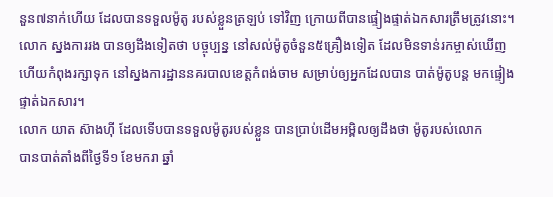នួន៧នាក់ហើយ ដែលបានទទួលម៉ូតូ របស់ខ្លួនត្រឡប់ ទៅវិញ ក្រោយពីបានផ្ទៀងផ្ទាត់ឯកសារត្រឹមត្រូវនោះ។
លោក ស្នងការរង បានឲ្យដឹងទៀតថា បច្ចុប្បន្ន នៅសល់ម៉ូតូចំនួន៥គ្រឿងទៀត ដែលមិនទាន់រកម្ចាស់ឃើញ ហើយកំពុងរក្សាទុក នៅស្នងការដ្ឋាននគរបាលខេត្តកំពង់ចាម សម្រាប់ឲ្យអ្នកដែលបាន បាត់ម៉ូតូបន្ត មកផ្ទៀងផ្ទាត់ឯកសារ។
លោក យាត ស៊ាងហ៊ី ដែលទើបបានទទួលម៉ូតូរបស់ខ្លួន បានប្រាប់ដើមអម្ពិលឲ្យដឹងថា ម៉ូតូរបស់លោក
បានបាត់តាំងពីថ្ងៃទី១ ខែមករា ឆ្នាំ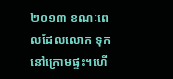២០១៣ ខណៈពេលដែលលោក ទុកនៅក្រោមផ្ទះ។ហើ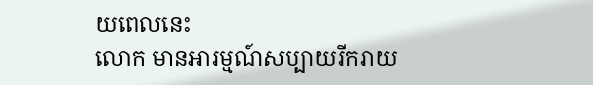យពេលនេះ
លោក មានអារម្មណ៍សប្បាយរីករាយ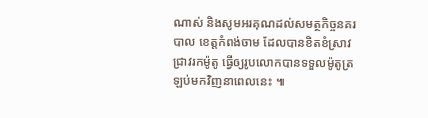ណាស់ និងសូមអរគុណដល់សមត្ថកិច្ចនគរបាល ខេត្តកំពង់ចាម ដែលបានខិតខំស្រាវជ្រាវរកម៉ូតូ ធ្វើឲ្យរូបលោកបានទទួលម៉ូតូត្រឡប់មកវិញនាពេលនេះ ៕